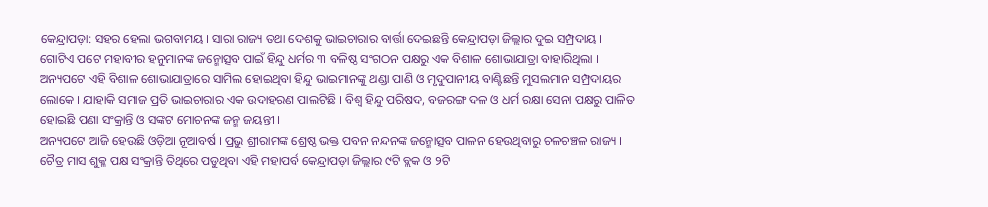କେନ୍ଦ୍ରାପଡ଼ା: ସହର ହେଲା ଭଗବାମୟ । ସାରା ରାଜ୍ୟ ତଥା ଦେଶକୁ ଭାଇଚାରାର ବାର୍ତ୍ତା ଦେଇଛନ୍ତି କେନ୍ଦ୍ରାପଡ଼ା ଜିଲ୍ଲାର ଦୁଇ ସମ୍ପ୍ରଦାୟ । ଗୋଟିଏ ପଟେ ମହାବୀର ହନୁମାନଙ୍କ ଜନ୍ମୋତ୍ସବ ପାଇଁ ହିନ୍ଦୁ ଧର୍ମର ୩ ବଳିଷ୍ଠ ସଂଗଠନ ପକ୍ଷରୁ ଏକ ବିଶାଳ ଶୋଭାଯାତ୍ରା ବାହାରିଥିଲା । ଅନ୍ୟପଟେ ଏହି ବିଶାଳ ଶୋଭାଯାତ୍ରାରେ ସାମିଲ ହୋଇଥିବା ହିନ୍ଦୁ ଭାଇମାନଙ୍କୁ ଥଣ୍ଡା ପାଣି ଓ ମୃଦୁପାନୀୟ ବାଣ୍ଟିଛନ୍ତି ମୁସଲମାନ ସମ୍ପ୍ରଦାୟର ଲୋକେ । ଯାହାକି ସମାଜ ପ୍ରତି ଭାଇଚାରାର ଏକ ଉଦାହରଣ ପାଲଟିଛି । ବିଶ୍ୱ ହିନ୍ଦୁ ପରିଷଦ, ବଜରଙ୍ଗ ଦଳ ଓ ଧର୍ମ ରକ୍ଷା ସେନା ପକ୍ଷରୁ ପାଳିତ ହୋଇଛି ପଣା ସଂକ୍ରାନ୍ତି ଓ ସଙ୍କଟ ମୋଚନଙ୍କ ଜନ୍ମ ଜୟନ୍ତୀ ।
ଅନ୍ୟପଟେ ଆଜି ହେଉଛି ଓଡ଼ିଆ ନୂଆବର୍ଷ । ପ୍ରଭୁ ଶ୍ରୀରାମଙ୍କ ଶ୍ରେଷ୍ଠ ଭକ୍ତ ପବନ ନନ୍ଦନଙ୍କ ଜନ୍ମୋତ୍ସବ ପାଳନ ହେଉଥିବାରୁ ଚଳଚଞ୍ଚଳ ରାଜ୍ୟ । ଚୈତ୍ର ମାସ ଶୁକ୍ଳ ପକ୍ଷ ସଂକ୍ରାନ୍ତି ତିଥିରେ ପଡୁଥିବା ଏହି ମହାପର୍ବ କେନ୍ଦ୍ରାପଡ଼ା ଜିଲ୍ଲାର ୯ଟି ବ୍ଲକ ଓ ୨ଟି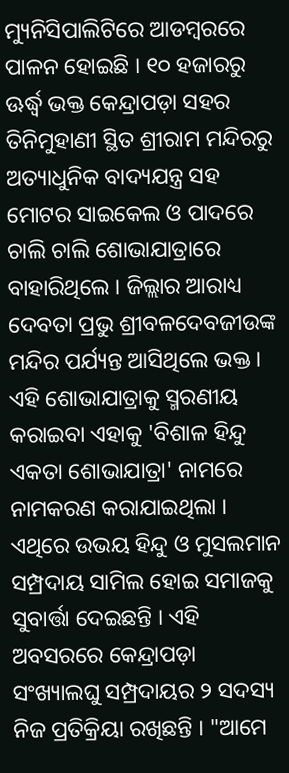ମ୍ୟୁନିସିପାଲିଟିରେ ଆଡମ୍ବରରେ ପାଳନ ହୋଇଛି । ୧୦ ହଜାରରୁ ଊର୍ଦ୍ଧ୍ବ ଭକ୍ତ କେନ୍ଦ୍ରାପଡ଼ା ସହର ତିନିମୁହାଣୀ ସ୍ଥିତ ଶ୍ରୀରାମ ମନ୍ଦିରରୁ ଅତ୍ୟାଧୁନିକ ବାଦ୍ୟଯନ୍ତ୍ର ସହ ମୋଟର ସାଇକେଲ ଓ ପାଦରେ ଚାଲି ଚାଲି ଶୋଭାଯାତ୍ରାରେ ବାହାରିଥିଲେ । ଜିଲ୍ଲାର ଆରାଧ୍ୟ ଦେବତା ପ୍ରଭୁ ଶ୍ରୀବଳଦେବଜୀଉଙ୍କ ମନ୍ଦିର ପର୍ଯ୍ୟନ୍ତ ଆସିଥିଲେ ଭକ୍ତ ।
ଏହି ଶୋଭାଯାତ୍ରାକୁ ସ୍ମରଣୀୟ କରାଇବା ଏହାକୁ 'ବିଶାଳ ହିନ୍ଦୁ ଏକତା ଶୋଭାଯାତ୍ରା' ନାମରେ ନାମକରଣ କରାଯାଇଥିଲା । ଏଥିରେ ଉଭୟ ହିନ୍ଦୁ ଓ ମୁସଲମାନ ସମ୍ପ୍ରଦାୟ ସାମିଲ ହୋଇ ସମାଜକୁ ସୁବାର୍ତ୍ତା ଦେଇଛନ୍ତି । ଏହି ଅବସରରେ କେନ୍ଦ୍ରାପଡ଼ା ସଂଖ୍ୟାଲଘୁ ସମ୍ପ୍ରଦାୟର ୨ ସଦସ୍ୟ ନିଜ ପ୍ରତିକ୍ରିୟା ରଖିଛନ୍ତି । "ଆମେ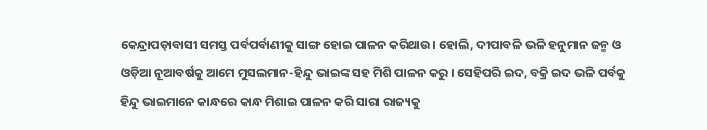କେନ୍ଦ୍ରାପଡ଼ାବାସୀ ସମସ୍ତ ପର୍ବପର୍ବାଣୀକୁ ସାଙ୍ଗ ହୋଇ ପାଳନ କରିଥାଉ। ହୋଲି, ଦୀପାବଳି ଭଳି ହନୁମାନ ଜନ୍ମ ଓ ଓଡ଼ିଆ ନୂଆବର୍ଷକୁ ଆମେ ମୁସଲମାନ-ହିନ୍ଦୁ ଭାଇଙ୍କ ସହ ମିଶି ପାଳନ କରୁ । ସେହିପରି ଇଦ, ବକ୍ରି ଇଦ ଭଳି ପର୍ବକୁ ହିନ୍ଦୁ ଭାଇମାନେ କାନ୍ଧରେ କାନ୍ଧ ମିଶାଇ ପାଳନ କରି ସାରା ରାଜ୍ୟକୁ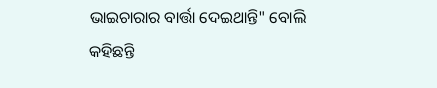ଭାଇଚାରାର ବାର୍ତ୍ତା ଦେଇଥାନ୍ତି" ବୋଲି କହିଛନ୍ତି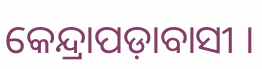କେନ୍ଦ୍ରାପଡ଼ାବାସୀ ।